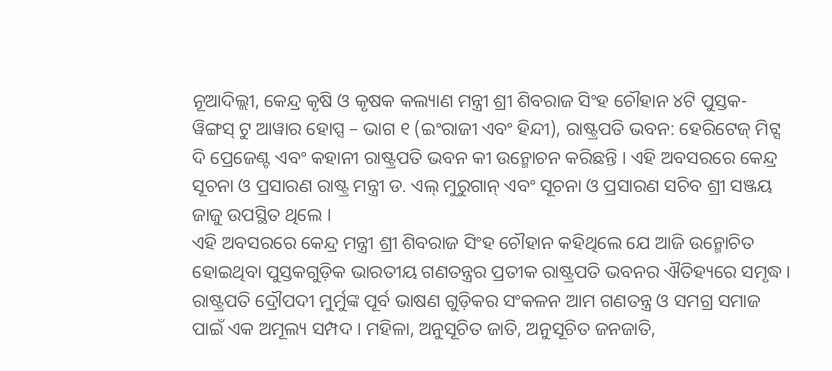ନୂଆଦିଲ୍ଲୀ, କେନ୍ଦ୍ର କୃଷି ଓ କୃଷକ କଲ୍ୟାଣ ମନ୍ତ୍ରୀ ଶ୍ରୀ ଶିବରାଜ ସିଂହ ଚୌହାନ ୪ଟି ପୁସ୍ତକ- ୱିଙ୍ଗସ୍ ଟୁ ଆୱାର ହୋପ୍ସ – ଭାଗ ୧ (ଇଂରାଜୀ ଏବଂ ହିନ୍ଦୀ), ରାଷ୍ଟ୍ରପତି ଭବନ: ହେରିଟେଜ୍ ମିଟ୍ସ ଦି ପ୍ରେଜେଣ୍ଟ ଏବଂ କହାନୀ ରାଷ୍ଟ୍ରପତି ଭବନ କୀ ଉନ୍ମୋଚନ କରିଛନ୍ତି । ଏହି ଅବସରରେ କେନ୍ଦ୍ର ସୂଚନା ଓ ପ୍ରସାରଣ ରାଷ୍ଟ୍ର ମନ୍ତ୍ରୀ ଡ. ଏଲ୍ ମୁରୁଗାନ୍ ଏବଂ ସୂଚନା ଓ ପ୍ରସାରଣ ସଚିବ ଶ୍ରୀ ସଞ୍ଜୟ ଜାଜୁ ଉପସ୍ଥିତ ଥିଲେ ।
ଏହି ଅବସରରେ କେନ୍ଦ୍ର ମନ୍ତ୍ରୀ ଶ୍ରୀ ଶିବରାଜ ସିଂହ ଚୌହାନ କହିଥିଲେ ଯେ ଆଜି ଉନ୍ମୋଚିତ ହୋଇଥିବା ପୁସ୍ତକଗୁଡ଼ିକ ଭାରତୀୟ ଗଣତନ୍ତ୍ରର ପ୍ରତୀକ ରାଷ୍ଟ୍ରପତି ଭବନର ଐତିହ୍ୟରେ ସମୃଦ୍ଧ। ରାଷ୍ଟ୍ରପତି ଦ୍ରୌପଦୀ ମୁର୍ମୁଙ୍କ ପୂର୍ବ ଭାଷଣ ଗୁଡ଼ିକର ସଂକଳନ ଆମ ଗଣତନ୍ତ୍ର ଓ ସମଗ୍ର ସମାଜ ପାଇଁ ଏକ ଅମୂଲ୍ୟ ସମ୍ପଦ । ମହିଳା, ଅନୁସୂଚିତ ଜାତି, ଅନୁସୂଚିତ ଜନଜାତି,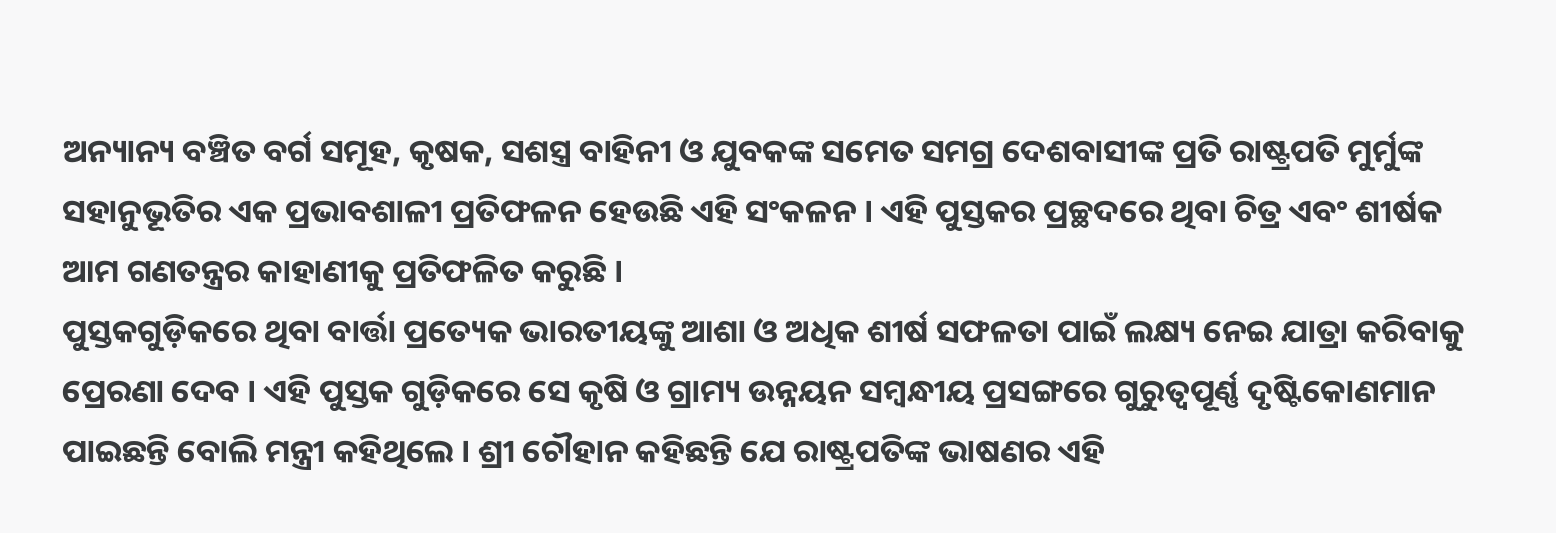ଅନ୍ୟାନ୍ୟ ବଞ୍ଚିତ ବର୍ଗ ସମୂହ, କୃଷକ, ସଶସ୍ତ୍ର ବାହିନୀ ଓ ଯୁବକଙ୍କ ସମେତ ସମଗ୍ର ଦେଶବାସୀଙ୍କ ପ୍ରତି ରାଷ୍ଟ୍ରପତି ମୁର୍ମୁଙ୍କ ସହାନୁଭୂତିର ଏକ ପ୍ରଭାବଶାଳୀ ପ୍ରତିଫଳନ ହେଉଛି ଏହି ସଂକଳନ । ଏହି ପୁସ୍ତକର ପ୍ରଚ୍ଛଦରେ ଥିବା ଚିତ୍ର ଏବଂ ଶୀର୍ଷକ ଆମ ଗଣତନ୍ତ୍ରର କାହାଣୀକୁ ପ୍ରତିଫଳିତ କରୁଛି ।
ପୁସ୍ତକଗୁଡ଼ିକରେ ଥିବା ବାର୍ତ୍ତା ପ୍ରତ୍ୟେକ ଭାରତୀୟଙ୍କୁ ଆଶା ଓ ଅଧିକ ଶୀର୍ଷ ସଫଳତା ପାଇଁ ଲକ୍ଷ୍ୟ ନେଇ ଯାତ୍ରା କରିବାକୁ ପ୍ରେରଣା ଦେବ । ଏହି ପୁସ୍ତକ ଗୁଡ଼ିକରେ ସେ କୃଷି ଓ ଗ୍ରାମ୍ୟ ଉନ୍ନୟନ ସମ୍ବନ୍ଧୀୟ ପ୍ରସଙ୍ଗରେ ଗୁରୁତ୍ୱପୂର୍ଣ୍ଣ ଦୃଷ୍ଟିକୋଣମାନ ପାଇଛନ୍ତି ବୋଲି ମନ୍ତ୍ରୀ କହିଥିଲେ । ଶ୍ରୀ ଚୌହାନ କହିଛନ୍ତି ଯେ ରାଷ୍ଟ୍ରପତିଙ୍କ ଭାଷଣର ଏହି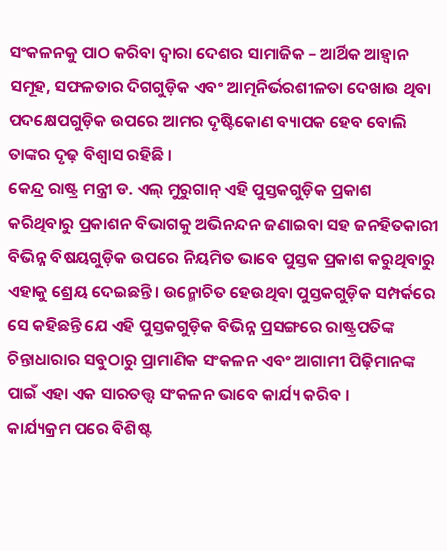ସଂକଳନକୁ ପାଠ କରିବା ଦ୍ୱାରା ଦେଶର ସାମାଜିକ – ଆର୍ଥିକ ଆହ୍ୱାନ ସମୂହ, ସଫଳତାର ଦିଗଗୁଡ଼ିକ ଏବଂ ଆତ୍ମନିର୍ଭରଶୀଳତା ଦେଖାଉ ଥିବା ପଦକ୍ଷେପଗୁଡ଼ିକ ଉପରେ ଆମର ଦୃଷ୍ଟିକୋଣ ବ୍ୟାପକ ହେବ ବୋଲି ତାଙ୍କର ଦୃଢ଼ ବିଶ୍ୱାସ ରହିଛି ।
କେନ୍ଦ୍ର ରାଷ୍ଟ୍ର ମନ୍ତ୍ରୀ ଡ. ଏଲ୍ ମୁରୁଗାନ୍ ଏହି ପୁସ୍ତକଗୁଡ଼ିକ ପ୍ରକାଶ କରିଥିବାରୁ ପ୍ରକାଶନ ବିଭାଗକୁ ଅଭିନନ୍ଦନ ଜଣାଇବା ସହ ଜନହିତକାରୀ ବିଭିନ୍ନ ବିଷୟଗୁଡ଼ିକ ଉପରେ ନିୟମିତ ଭାବେ ପୁସ୍ତକ ପ୍ରକାଶ କରୁଥିବାରୁ ଏହାକୁ ଶ୍ରେୟ ଦେଇଛନ୍ତି । ଉନ୍ମୋଚିତ ହେଉଥିବା ପୁସ୍ତକଗୁଡ଼ିକ ସମ୍ପର୍କରେ ସେ କହିଛନ୍ତି ଯେ ଏହି ପୁସ୍ତକଗୁଡ଼ିକ ବିଭିନ୍ନ ପ୍ରସଙ୍ଗରେ ରାଷ୍ଟ୍ରପତିଙ୍କ ଚିନ୍ତାଧାରାର ସବୁଠାରୁ ପ୍ରାମାଣିକ ସଂକଳନ ଏବଂ ଆଗାମୀ ପିଢ଼ିମାନଙ୍କ ପାଇଁ ଏହା ଏକ ସାରତତ୍ତ୍ୱ ସଂକଳନ ଭାବେ କାର୍ଯ୍ୟ କରିବ ।
କାର୍ଯ୍ୟକ୍ରମ ପରେ ବିଶିଷ୍ଟ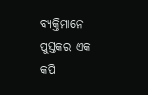ବ୍ୟକ୍ତିମାନେ ପୁସ୍ତକର ଏକ କପି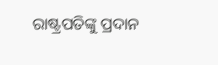ରାଷ୍ଟ୍ରପତିଙ୍କୁ ପ୍ରଦାନ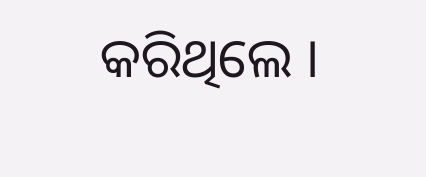କରିଥିଲେ ।